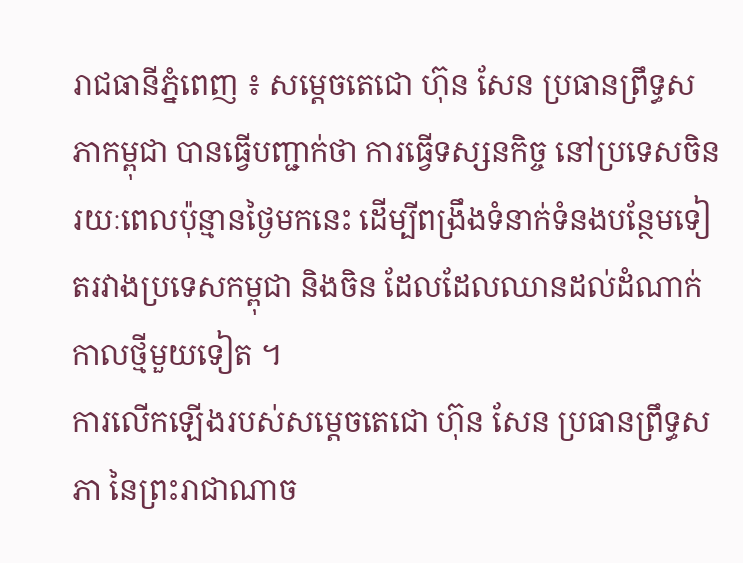រាជធានីភ្នំពេញ ៖ សម្ដេចតេជោ ហ៊ុន សែន ប្រធានព្រឹទ្ធសភាកម្ពុជា បានធ្វើបញ្ជាក់ថា ការធ្វើទស្សនកិច្ច នៅប្រទេសចិន រយៈពេលប៉ុន្មានថ្ងៃមកនេះ ដើម្បីពង្រឹងទំនាក់ទំនងបន្ថែមទៀតរវាងប្រទេសកម្ពុជា និងចិន ដែលដែលឈានដល់ដំណាក់កាលថ្មីមួយទៀត ។
ការលើកឡើងរបស់សម្តេចតេជោ ហ៊ុន សែន ប្រធានព្រឹទ្ធសភា នៃព្រះរាជាណាច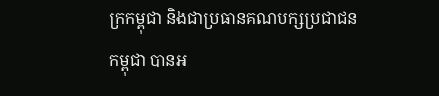ក្រកម្ពុជា និងជាប្រធានគណបក្សប្រជាជនកម្ពុជា បានអ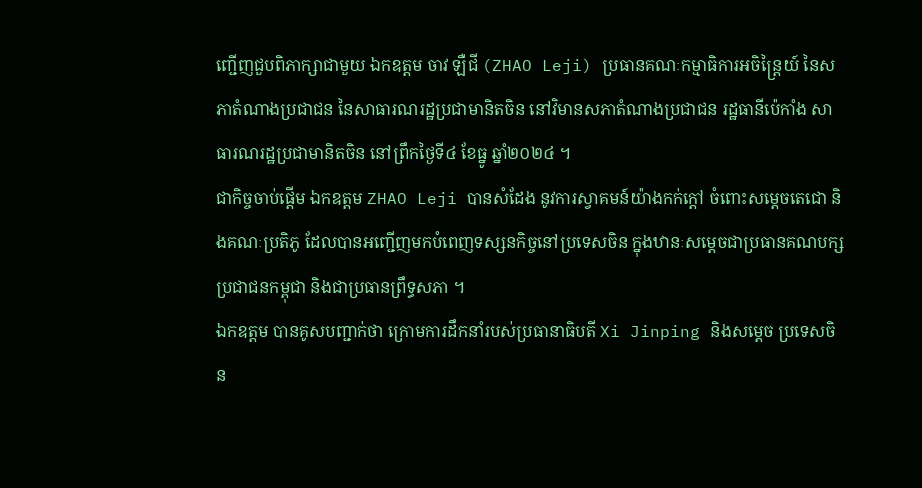ញ្ជើញជួបពិភាក្សាជាមួយ ឯកឧត្តម ចាវ ឡឺជី (ZHAO Leji) ប្រធានគណៈកម្មាធិការអចិន្ត្រៃយ៍ នៃសភាតំណាងប្រជាជន នៃសាធារណរដ្ឋប្រជាមានិតចិន នៅវិមានសភាតំណាងប្រជាជន រដ្ឋធានីប៉េកាំង សាធារណរដ្ឋប្រជាមានិតចិន នៅព្រឹកថ្ងៃទី៤ ខែធ្នូ ឆ្នាំ២០២៤ ។
ជាកិច្ចចាប់ផ្តើម ឯកឧត្តម ZHAO Leji បានសំដែង នូវការស្វាគមន៍យ៉ាងកក់ក្ដៅ ចំពោះសម្ដេចតេជោ និងគណៈប្រតិភូ ដែលបានអញ្ជើញមកបំពេញទស្សនកិច្ចនៅប្រទេសចិន ក្នុងឋានៈសម្ដេចជាប្រធានគណបក្សប្រជាជនកម្ពុជា និងជាប្រធានព្រឹទ្ធសភា ។
ឯកឧត្តម បានគូសបញ្ជាក់ថា ក្រោមការដឹកនាំរបស់ប្រធានាធិបតី Xi Jinping និងសម្តេច ប្រទេសចិន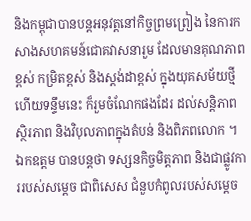និងកម្ពុជាបានបន្តអនុវត្តនៅកិច្ចព្រមព្រៀង នៃការកសាងសហគមន៍ជោគវាសនារួម ដែលមានគុណភាពខ្ពស់ កម្រិតខ្ពស់ និងស្តង់ដាខ្ពស់ ក្នុងយុគសម័យថ្មី ហើយទន្ទឹមនេះ ក៏រួមចំណែកផងដែរ ដល់សន្តិភាព ស្ថិរភាព និងវិបុលភាពក្នុងតំបន់ និងពិភពលោក ។
ឯកឧត្តម បានបន្តថា ទស្សនកិច្ចមិត្តភាព និងជាផ្លូវការរបស់សម្តេច ជាពិសេស ជំនួបកំពូលរបស់សម្តេច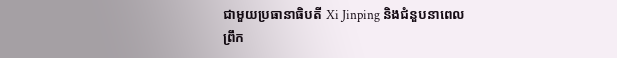ជាមួយប្រធានាធិបតី Xi Jinping និងជំនួបនាពេលព្រឹក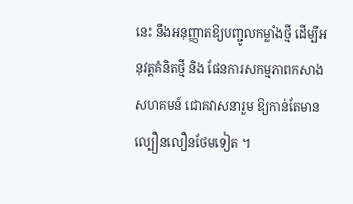នេះ នឹងអនុញ្ញាតឱ្យបញ្ជូលកម្លាំងថ្មី ដើម្បីអនុវត្តគំនិតថ្មី និង ផែនការសកម្មភាពកសាងសហគមន៍ ជោគវាសនារួម ឱ្យកាន់តែមានល្បឿនលឿនថែមទៀត ។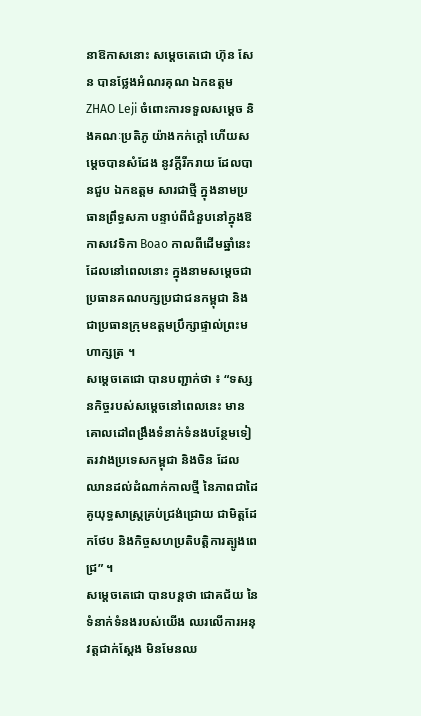នាឱកាសនោះ សម្តេចតេជោ ហ៊ុន សែន បានថ្លែងអំណរគុណ ឯកឧត្តម ZHAO Leji ចំពោះការទទួលសម្តេច និងគណៈប្រតិភូ យ៉ាងកក់ក្តៅ ហើយសម្តេចបានសំដែង នូវក្តីរីករាយ ដែលបានជួប ឯកឧត្តម សារជាថ្មី ក្នុងនាមប្រធានព្រឹទ្ធសភា បន្ទាប់ពីជំនួបនៅក្នុងឱកាសវេទិកា Boao កាលពីដើមឆ្នាំនេះ ដែលនៅពេលនោះ ក្នុងនាមសម្តេចជាប្រធានគណបក្សប្រជាជនកម្ពុជា និងជាប្រធានក្រុមឧត្តមប្រឹក្សាផ្ទាល់ព្រះមហាក្សត្រ ។
សម្តេចតេជោ បានបញ្ជាក់ថា ៖ “ទស្សនកិច្ចរបស់សម្តេចនៅពេលនេះ មានគោលដៅពង្រឹងទំនាក់ទំនងបន្ថែមទៀតរវាងប្រទេសកម្ពុជា និងចិន ដែលឈានដល់ដំណាក់កាលថ្មី នៃភាពជាដៃគូយុទ្ធសាស្ត្រគ្រប់ជ្រង់ជ្រោយ ជាមិត្តដែកថែប និងកិច្ចសហប្រតិបត្តិការត្បូងពេជ្រ” ។
សម្តេចតេជោ បានបន្តថា ជោគជ័យ នៃទំនាក់ទំនងរបស់យើង ឈរលើការអនុវត្តជាក់ស្តែង មិនមែនឈ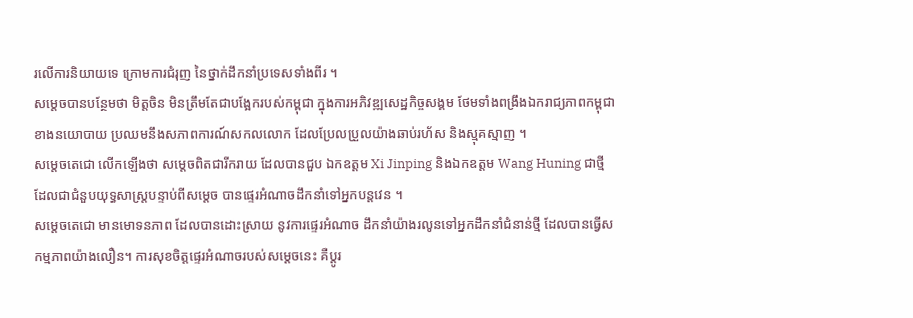រលើការនិយាយទេ ក្រោមការជំរុញ នៃថ្នាក់ដឹកនាំប្រទេសទាំងពីរ ។
សម្តេចបានបន្ថែមថា មិត្តចិន មិនត្រឹមតែជាបង្អែករបស់កម្ពុជា ក្នុងការអភិវឌ្ឍសេដ្ឋកិច្ចសង្គម ថែមទាំងពង្រឹងឯករាជ្យភាពកម្ពុជា ខាងនយោបាយ ប្រឈមនឹងសភាពការណ៍សកលលោក ដែលប្រែលប្រួលយ៉ាងឆាប់រហ័ស និងស្មុគស្មាញ ។
សម្តេចតេជោ លើកឡើងថា សម្តេចពិតជារីករាយ ដែលបានជួប ឯកឧត្តម Xi Jinping និងឯកឧត្តម Wang Huning ជាថ្មី ដែលជាជំនួបយុទ្ធសាស្ត្របន្ទាប់ពីសម្តេច បានផ្ទេរអំណាចដឹកនាំទៅអ្នកបន្តវេន ។
សម្តេចតេជោ មានមោទនភាព ដែលបានដោះស្រាយ នូវការផ្ទេរអំណាច ដឹកនាំយ៉ាងរលូនទៅអ្នកដឹកនាំជំនាន់ថ្មី ដែលបានធ្វើសកម្មភាពយ៉ាងលឿន។ ការសុខចិត្តផ្ទេរអំណាចរបស់សម្តេចនេះ គឺប្តូរ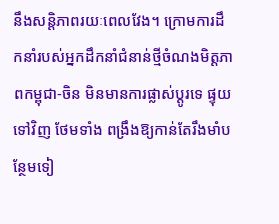នឹងសន្តិភាពរយៈពេលវែង។ ក្រោមការដឹកនាំរបស់អ្នកដឹកនាំជំនាន់ថ្មីចំណងមិត្តភាពកម្ពុជា-ចិន មិនមានការផ្លាស់ប្តូរទេ ផ្ទុយទៅវិញ ថែមទាំង ពង្រឹងឱ្យកាន់តែរឹងមាំបន្ថែមទៀ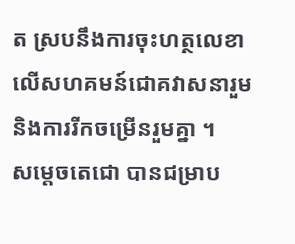ត ស្របនឹងការចុះហត្ថលេខាលើសហគមន៍ជោគវាសនារួម និងការរីកចម្រើនរួមគ្នា ។
សម្តេចតេជោ បានជម្រាប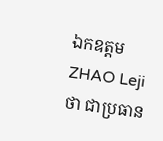ឯកឧត្តម ZHAO Leji ថា ជាប្រធាន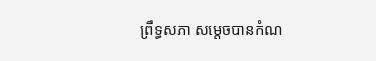ព្រឹទ្ធសភា សម្តេចបានកំណ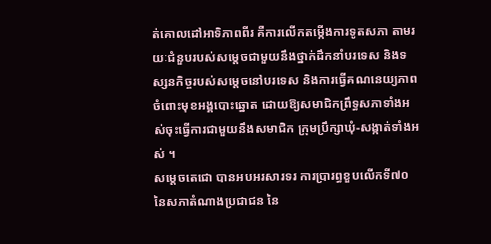ត់គោលដៅអាទិភាពពីរ គឺការលើកតម្កើងការទូតសភា តាមរយៈជំនួបរបស់សម្តេចជាមួយនឹងថ្នាក់ដឹកនាំបរទេស និងទស្សនកិច្ចរបស់សម្តេចនៅបរទេស និងការធ្វើគណនេយ្យភាពចំពោះមុខអង្គបោះឆ្នោត ដោយឱ្យសមាជិកព្រឹទ្ធសភាទាំងអស់ចុះធ្វើការជាមួយនឹងសមាជិក ក្រុមប្រឹក្សាឃុំ-សង្កាត់ទាំងអស់ ។
សម្តេចតេជោ បានអបអរសារទរ ការប្រារព្ធខួបលើកទី៧០ នៃសភាតំណាងប្រជាជន នៃ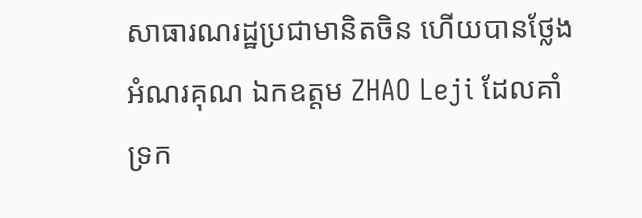សាធារណរដ្ឋប្រជាមានិតចិន ហើយបានថ្លែងអំណរគុណ ឯកឧត្តម ZHAO Leji ដែលគាំទ្រក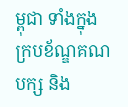ម្ពុជា ទាំងក្នុងក្របខ័ណ្ឌគណបក្ស និង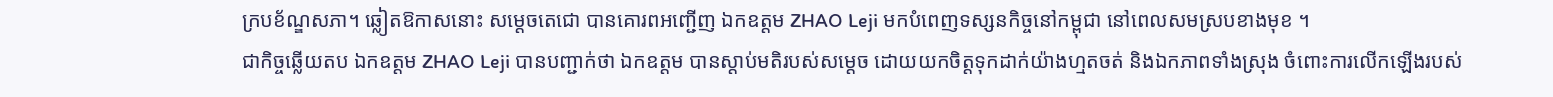ក្របខ័ណ្ឌសភា។ ឆ្លៀតឱកាសនោះ សម្តេចតេជោ បានគោរពអញ្ជើញ ឯកឧត្តម ZHAO Leji មកបំពេញទស្សនកិច្ចនៅកម្ពុជា នៅពេលសមស្របខាងមុខ ។
ជាកិច្ចឆ្លើយតប ឯកឧត្តម ZHAO Leji បានបញ្ជាក់ថា ឯកឧត្តម បានស្តាប់មតិរបស់សម្តេច ដោយយកចិត្តទុកដាក់យ៉ាងហ្មតចត់ និងឯកភាពទាំងស្រុង ចំពោះការលើកឡើងរបស់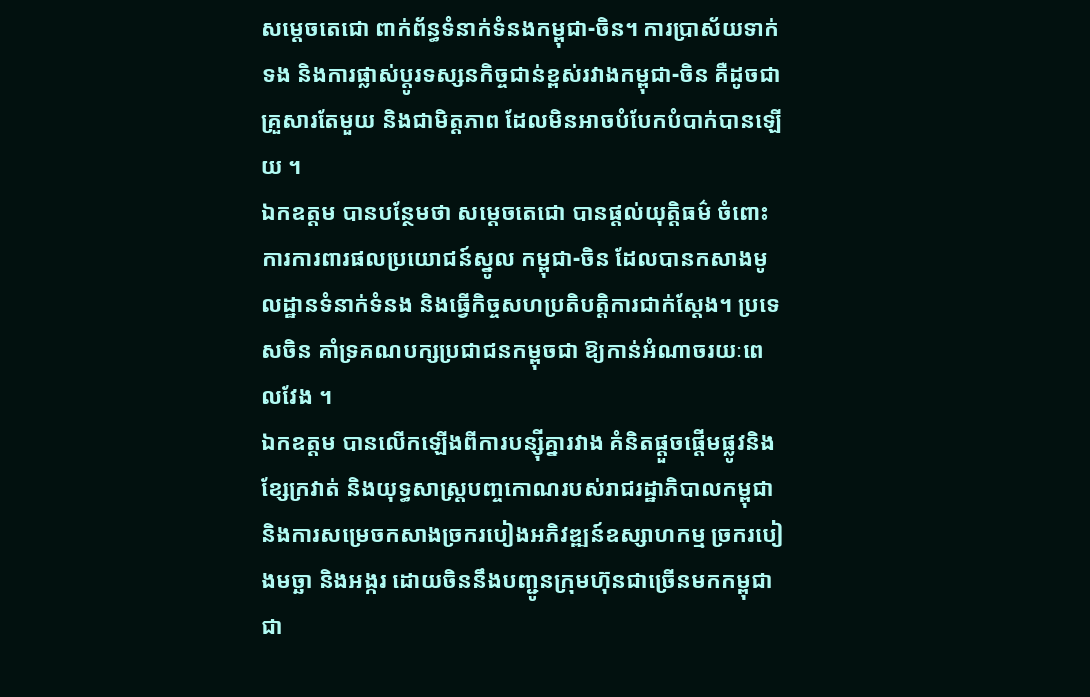សម្តេចតេជោ ពាក់ព័ន្ធទំនាក់ទំនងកម្ពុជា-ចិន។ ការប្រាស័យទាក់ទង និងការផ្លាស់ប្តូរទស្សនកិច្ចជាន់ខ្ពស់រវាងកម្ពុជា-ចិន គឺដូចជាគ្រួសារតែមួយ និងជាមិត្តភាព ដែលមិនអាចបំបែកបំបាក់បានឡើយ ។
ឯកឧត្តម បានបន្ថែមថា សម្តេចតេជោ បានផ្តល់យុត្តិធម៌ ចំពោះការការពារផលប្រយោជន៍ស្នូល កម្ពុជា-ចិន ដែលបានកសាងមូលដ្ឋានទំនាក់ទំនង និងធ្វើកិច្ចសហប្រតិបត្តិការជាក់ស្តែង។ ប្រទេសចិន គាំទ្រគណបក្សប្រជាជនកម្ពុចជា ឱ្យកាន់អំណាចរយៈពេលវែង ។
ឯកឧត្តម បានលើកឡើងពីការបន្ស៊ីគ្នារវាង គំនិតផ្តួចផ្តើមផ្លូវនិងខ្សែក្រវាត់ និងយុទ្ធសាស្ត្របញ្ចកោណរបស់រាជរដ្ឋាភិបាលកម្ពុជា និងការសម្រេចកសាងច្រករបៀងអភិវឌ្ឍន៍ឧស្សាហកម្ម ច្រករបៀងមច្ឆា និងអង្ករ ដោយចិននឹងបញ្ជូនក្រុមហ៊ុនជាច្រើនមកកម្ពុជា ជា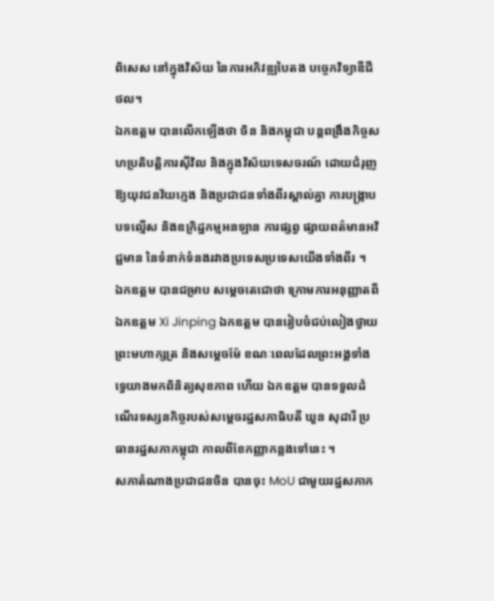ពិសេស នៅក្នុងវិស័យ នៃការអភិវឌ្ឍបៃតង បច្ចេកវិទ្យាឌីជីថល។
ឯកឧត្តម បានលើកឡើងថា ចិន និងកម្ពុជា បន្តពង្រឹងកិច្ចសហប្រតិបត្តិការស៊ីវិល និងក្នុងវិស័យទេសចរណ៍ ដោយជំរុញឱ្យយុវជនវ័យក្មេង និងប្រជាជនទាំងពីរស្គាល់គ្នា ការបង្ក្រាបបទល្មើស និងឧក្រិដ្ឋកម្មអនឡាន ការផ្សព្វ ផ្សាយពត៌មានអវិជ្ជមាន នៃទំនាក់ទំនងរវាងប្រទេសប្រទេសយើងទាំងពីរ ។
ឯកឧត្តម បានជម្រាប សម្តេចតេជោថា ក្រោមការអនុញ្ញាតពីឯកឧត្តម Xi Jinping ឯកឧត្តម បានរៀបចំជប់លៀងថ្វាយព្រះមហាក្សត្រ និងសម្តេចម៉ែ ខណៈពេលដែលព្រះអង្គទាំងទ្វេយាងមកពិនិត្យសុខភាព ហើយ ឯកឧត្តម បានទទួលដំណើរទស្សនកិច្ចរបស់សម្តេចរដ្ឋសភាធិបតី ឃួន សុដារី ប្រធានរដ្ឋសភាកម្ពុជា កាលពីខែកញ្ញាកន្លងទៅនេះ ។
សភាតំណាងប្រជាជនចិន បានចុះ MoU ជាមួយរដ្ឋសភាក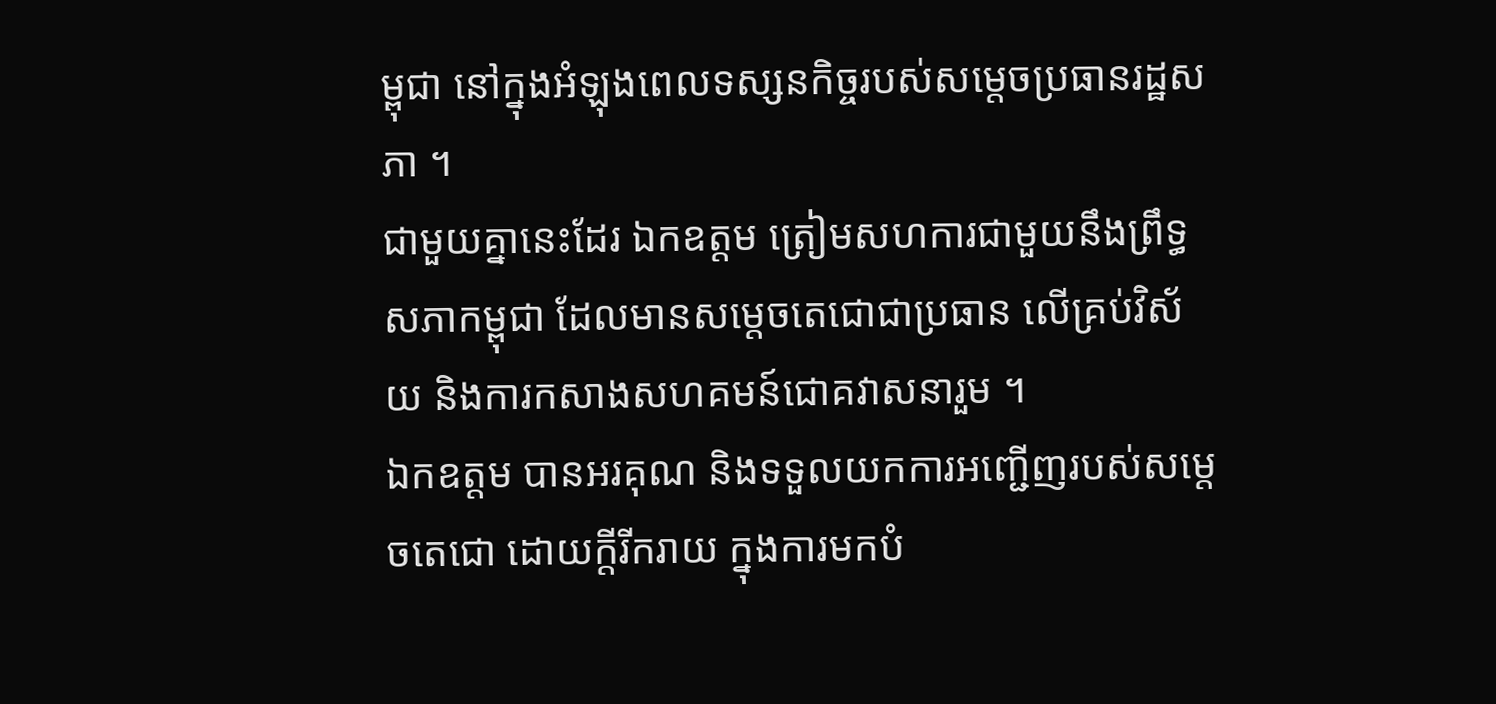ម្ពុជា នៅក្នុងអំឡុងពេលទស្សនកិច្ចរបស់សម្តេចប្រធានរដ្ឋសភា ។
ជាមួយគ្នានេះដែរ ឯកឧត្តម ត្រៀមសហការជាមួយនឹងព្រឹទ្ធសភាកម្ពុជា ដែលមានសម្តេចតេជោជាប្រធាន លើគ្រប់វិស័យ និងការកសាងសហគមន៍ជោគវាសនារួម ។
ឯកឧត្តម បានអរគុណ និងទទួលយកការអញ្ជើញរបស់សម្តេចតេជោ ដោយក្តីរីករាយ ក្នុងការមកបំ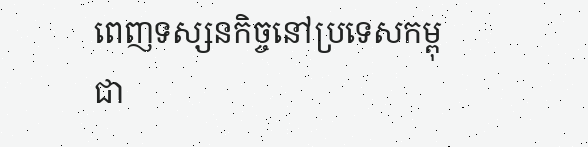ពេញទស្សនកិច្ចនៅប្រទេសកម្ពុជា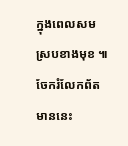ក្នុងពេលសមស្របខាងមុខ ៕
ចែករំលែកព័តមាននេះ